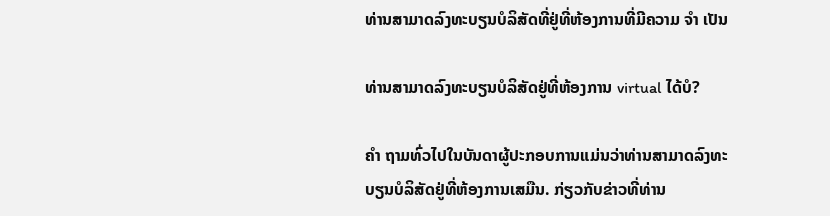ທ່ານສາມາດລົງທະບຽນບໍລິສັດທີ່ຢູ່ທີ່ຫ້ອງການທີ່ມີຄວາມ ຈຳ ເປັນ

ທ່ານສາມາດລົງທະບຽນບໍລິສັດຢູ່ທີ່ຫ້ອງການ virtual ໄດ້ບໍ?

ຄຳ ຖາມທົ່ວໄປໃນບັນດາຜູ້ປະກອບການແມ່ນວ່າທ່ານສາມາດລົງທະບຽນບໍລິສັດຢູ່ທີ່ຫ້ອງການເສມືນ. ກ່ຽວກັບຂ່າວທີ່ທ່ານ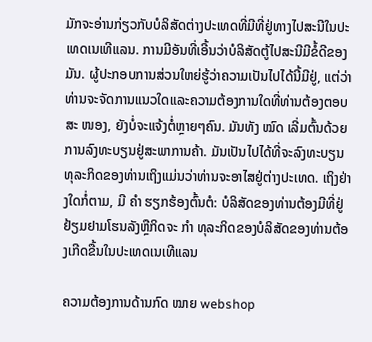ມັກຈະອ່ານກ່ຽວກັບບໍລິສັດຕ່າງປະເທດທີ່ມີທີ່ຢູ່ທາງໄປສະນີໃນປະເທດເນເທີແລນ. ການມີອັນທີ່ເອີ້ນວ່າບໍລິສັດຕູ້ໄປສະນີມີຂໍ້ດີຂອງມັນ. ຜູ້ປະກອບການສ່ວນໃຫຍ່ຮູ້ວ່າຄວາມເປັນໄປໄດ້ນີ້ມີຢູ່, ແຕ່ວ່າທ່ານຈະຈັດການແນວໃດແລະຄວາມຕ້ອງການໃດທີ່ທ່ານຕ້ອງຕອບສະ ໜອງ, ຍັງບໍ່ຈະແຈ້ງຕໍ່ຫຼາຍໆຄົນ. ມັນທັງ ໝົດ ເລີ່ມຕົ້ນດ້ວຍການລົງທະບຽນຢູ່ສະພາການຄ້າ. ມັນເປັນໄປໄດ້ທີ່ຈະລົງທະບຽນທຸລະກິດຂອງທ່ານເຖິງແມ່ນວ່າທ່ານຈະອາໄສຢູ່ຕ່າງປະເທດ. ເຖິງຢ່າງໃດກໍ່ຕາມ, ມີ ຄຳ ຮຽກຮ້ອງຕົ້ນຕໍ: ບໍລິສັດຂອງທ່ານຕ້ອງມີທີ່ຢູ່ຢ້ຽມຢາມໂຮນລັງຫຼືກິດຈະ ກຳ ທຸລະກິດຂອງບໍລິສັດຂອງທ່ານຕ້ອງເກີດຂື້ນໃນປະເທດເນເທີແລນ

ຄວາມຕ້ອງການດ້ານກົດ ໝາຍ webshop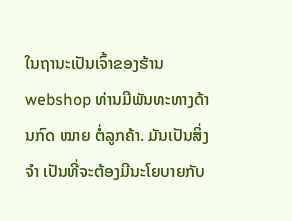ໃນຖານະເປັນເຈົ້າຂອງຮ້ານ webshop ທ່ານມີພັນທະທາງດ້ານກົດ ໝາຍ ຕໍ່ລູກຄ້າ. ມັນເປັນສິ່ງ ຈຳ ເປັນທີ່ຈະຕ້ອງມີນະໂຍບາຍກັບ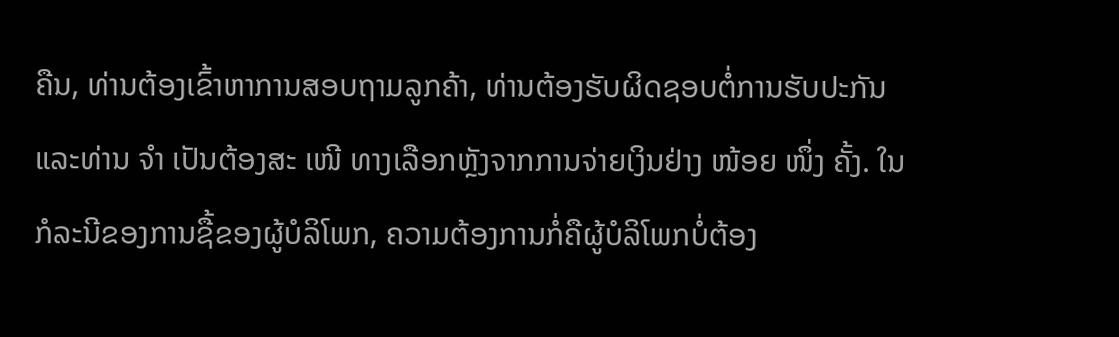ຄືນ, ທ່ານຕ້ອງເຂົ້າຫາການສອບຖາມລູກຄ້າ, ທ່ານຕ້ອງຮັບຜິດຊອບຕໍ່ການຮັບປະກັນແລະທ່ານ ຈຳ ເປັນຕ້ອງສະ ເໜີ ທາງເລືອກຫຼັງຈາກການຈ່າຍເງິນຢ່າງ ໜ້ອຍ ໜຶ່ງ ຄັ້ງ. ໃນກໍລະນີຂອງການຊື້ຂອງຜູ້ບໍລິໂພກ, ຄວາມຕ້ອງການກໍ່ຄືຜູ້ບໍລິໂພກບໍ່ຕ້ອງ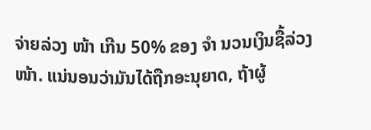ຈ່າຍລ່ວງ ໜ້າ ເກີນ 50% ຂອງ ຈຳ ນວນເງິນຊື້ລ່ວງ ໜ້າ. ແນ່ນອນວ່າມັນໄດ້ຖືກອະນຸຍາດ, ຖ້າຜູ້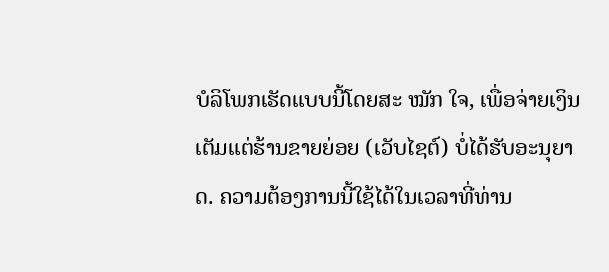ບໍລິໂພກເຮັດແບບນີ້ໂດຍສະ ໝັກ ໃຈ, ເພື່ອຈ່າຍເງິນເຕັມແຕ່ຮ້ານຂາຍຍ່ອຍ (ເວັບໄຊຕ໌) ບໍ່ໄດ້ຮັບອະນຸຍາດ. ຄວາມຕ້ອງການນີ້ໃຊ້ໄດ້ໃນເວລາທີ່ທ່ານ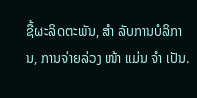ຊື້ຜະລິດຕະພັນ, ສຳ ລັບການບໍລິການ, ການຈ່າຍລ່ວງ ໜ້າ ແມ່ນ ຈຳ ເປັນ.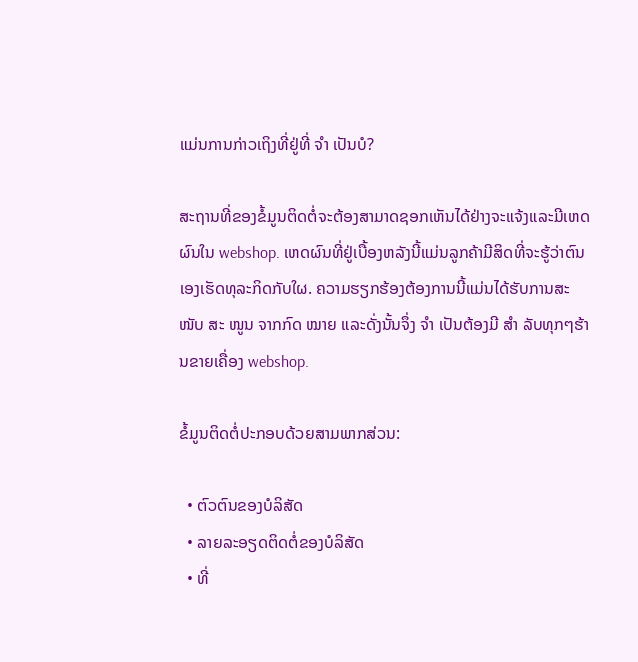ແມ່ນການກ່າວເຖິງທີ່ຢູ່ທີ່ ຈຳ ເປັນບໍ?

ສະຖານທີ່ຂອງຂໍ້ມູນຕິດຕໍ່ຈະຕ້ອງສາມາດຊອກເຫັນໄດ້ຢ່າງຈະແຈ້ງແລະມີເຫດຜົນໃນ webshop. ເຫດຜົນທີ່ຢູ່ເບື້ອງຫລັງນີ້ແມ່ນລູກຄ້າມີສິດທີ່ຈະຮູ້ວ່າຕົນເອງເຮັດທຸລະກິດກັບໃຜ. ຄວາມຮຽກຮ້ອງຕ້ອງການນີ້ແມ່ນໄດ້ຮັບການສະ ໜັບ ສະ ໜູນ ຈາກກົດ ໝາຍ ແລະດັ່ງນັ້ນຈຶ່ງ ຈຳ ເປັນຕ້ອງມີ ສຳ ລັບທຸກໆຮ້ານຂາຍເຄື່ອງ webshop.

ຂໍ້ມູນຕິດຕໍ່ປະກອບດ້ວຍສາມພາກສ່ວນ:

  • ຕົວຕົນຂອງບໍລິສັດ
  • ລາຍລະອຽດຕິດຕໍ່ຂອງບໍລິສັດ
  • ທີ່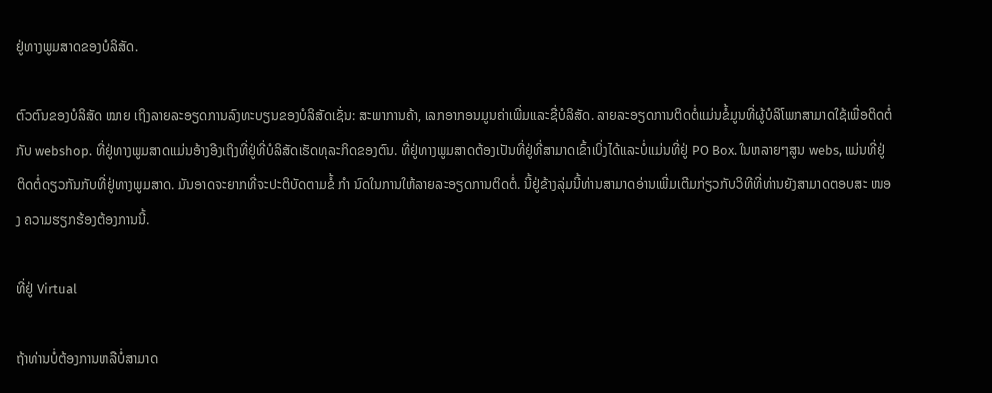ຢູ່ທາງພູມສາດຂອງບໍລິສັດ.

ຕົວຕົນຂອງບໍລິສັດ ໝາຍ ເຖິງລາຍລະອຽດການລົງທະບຽນຂອງບໍລິສັດເຊັ່ນ: ສະພາການຄ້າ, ເລກອາກອນມູນຄ່າເພີ່ມແລະຊື່ບໍລິສັດ. ລາຍລະອຽດການຕິດຕໍ່ແມ່ນຂໍ້ມູນທີ່ຜູ້ບໍລິໂພກສາມາດໃຊ້ເພື່ອຕິດຕໍ່ກັບ webshop. ທີ່ຢູ່ທາງພູມສາດແມ່ນອ້າງອີງເຖິງທີ່ຢູ່ທີ່ບໍລິສັດເຮັດທຸລະກິດຂອງຕົນ. ທີ່ຢູ່ທາງພູມສາດຕ້ອງເປັນທີ່ຢູ່ທີ່ສາມາດເຂົ້າເບິ່ງໄດ້ແລະບໍ່ແມ່ນທີ່ຢູ່ PO Box. ໃນຫລາຍໆສູນ webs, ແມ່ນທີ່ຢູ່ຕິດຕໍ່ດຽວກັນກັບທີ່ຢູ່ທາງພູມສາດ. ມັນອາດຈະຍາກທີ່ຈະປະຕິບັດຕາມຂໍ້ ກຳ ນົດໃນການໃຫ້ລາຍລະອຽດການຕິດຕໍ່. ນີ້ຢູ່ຂ້າງລຸ່ມນີ້ທ່ານສາມາດອ່ານເພີ່ມເຕີມກ່ຽວກັບວິທີທີ່ທ່ານຍັງສາມາດຕອບສະ ໜອງ ຄວາມຮຽກຮ້ອງຕ້ອງການນີ້.

ທີ່ຢູ່ Virtual

ຖ້າທ່ານບໍ່ຕ້ອງການຫລືບໍ່ສາມາດ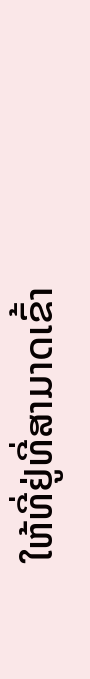ໃຫ້ທີ່ຢູ່ທີ່ສາມາດເຂົ້າ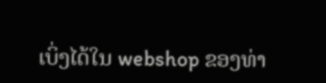ເບິ່ງໄດ້ໃນ webshop ຂອງທ່າ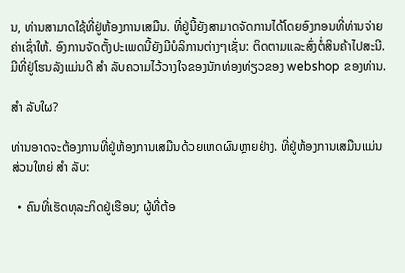ນ, ທ່ານສາມາດໃຊ້ທີ່ຢູ່ຫ້ອງການເສມືນ. ທີ່ຢູ່ນີ້ຍັງສາມາດຈັດການໄດ້ໂດຍອົງກອນທີ່ທ່ານຈ່າຍຄ່າເຊົ່າໃຫ້. ອົງການຈັດຕັ້ງປະເພດນີ້ຍັງມີບໍລິການຕ່າງໆເຊັ່ນ: ຕິດຕາມແລະສົ່ງຕໍ່ສິນຄ້າໄປສະນີ. ມີທີ່ຢູ່ໂຮນລັງແມ່ນດີ ສຳ ລັບຄວາມໄວ້ວາງໃຈຂອງນັກທ່ອງທ່ຽວຂອງ webshop ຂອງທ່ານ.

ສຳ ລັບໃຜ?

ທ່ານອາດຈະຕ້ອງການທີ່ຢູ່ຫ້ອງການເສມືນດ້ວຍເຫດຜົນຫຼາຍຢ່າງ. ທີ່ຢູ່ຫ້ອງການເສມືນແມ່ນສ່ວນໃຫຍ່ ສຳ ລັບ:

  • ຄົນທີ່ເຮັດທຸລະກິດຢູ່ເຮືອນ; ຜູ້ທີ່ຕ້ອ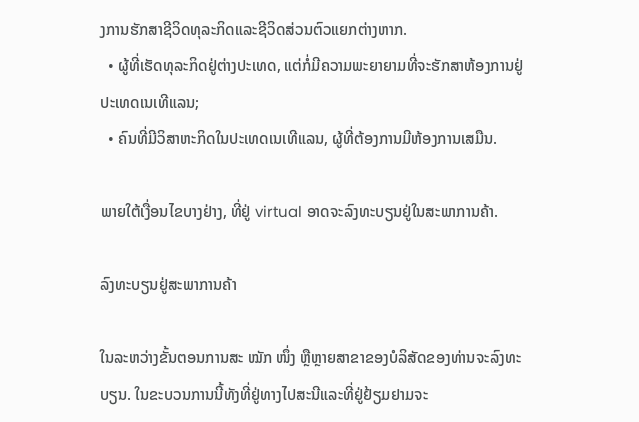ງການຮັກສາຊີວິດທຸລະກິດແລະຊີວິດສ່ວນຕົວແຍກຕ່າງຫາກ.
  • ຜູ້ທີ່ເຮັດທຸລະກິດຢູ່ຕ່າງປະເທດ, ແຕ່ກໍ່ມີຄວາມພະຍາຍາມທີ່ຈະຮັກສາຫ້ອງການຢູ່ປະເທດເນເທີແລນ;
  • ຄົນທີ່ມີວິສາຫະກິດໃນປະເທດເນເທີແລນ, ຜູ້ທີ່ຕ້ອງການມີຫ້ອງການເສມືນ.

ພາຍໃຕ້ເງື່ອນໄຂບາງຢ່າງ, ທີ່ຢູ່ virtual ອາດຈະລົງທະບຽນຢູ່ໃນສະພາການຄ້າ.

ລົງທະບຽນຢູ່ສະພາການຄ້າ

ໃນລະຫວ່າງຂັ້ນຕອນການສະ ໝັກ ໜຶ່ງ ຫຼືຫຼາຍສາຂາຂອງບໍລິສັດຂອງທ່ານຈະລົງທະບຽນ. ໃນຂະບວນການນີ້ທັງທີ່ຢູ່ທາງໄປສະນີແລະທີ່ຢູ່ຢ້ຽມຢາມຈະ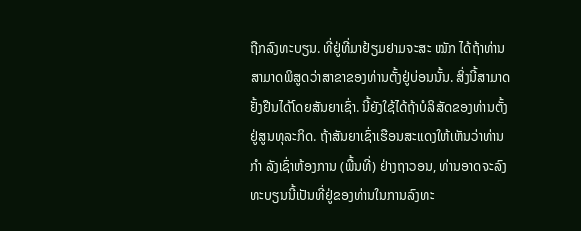ຖືກລົງທະບຽນ. ທີ່ຢູ່ທີ່ມາຢ້ຽມຢາມຈະສະ ໝັກ ໄດ້ຖ້າທ່ານສາມາດພິສູດວ່າສາຂາຂອງທ່ານຕັ້ງຢູ່ບ່ອນນັ້ນ. ສິ່ງນີ້ສາມາດຢັ້ງຢືນໄດ້ໂດຍສັນຍາເຊົ່າ. ນີ້ຍັງໃຊ້ໄດ້ຖ້າບໍລິສັດຂອງທ່ານຕັ້ງຢູ່ສູນທຸລະກິດ. ຖ້າສັນຍາເຊົ່າເຮືອນສະແດງໃຫ້ເຫັນວ່າທ່ານ ກຳ ລັງເຊົ່າຫ້ອງການ (ພື້ນທີ່) ຢ່າງຖາວອນ, ທ່ານອາດຈະລົງທະບຽນນີ້ເປັນທີ່ຢູ່ຂອງທ່ານໃນການລົງທະ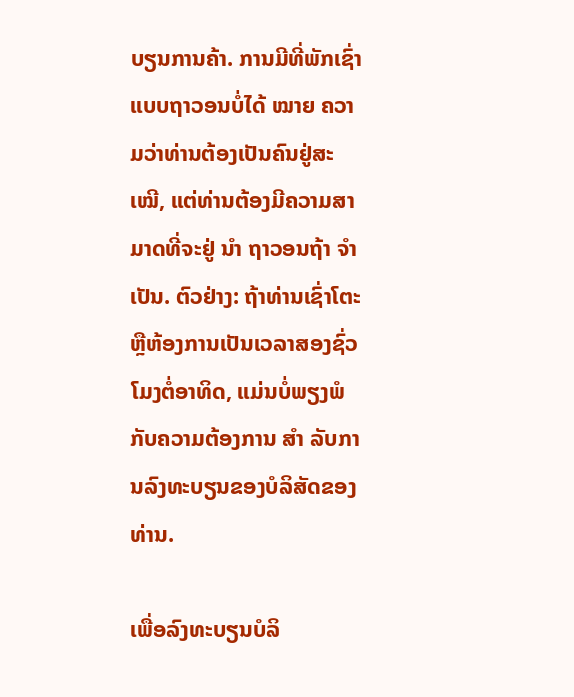ບຽນການຄ້າ. ການມີທີ່ພັກເຊົ່າແບບຖາວອນບໍ່ໄດ້ ໝາຍ ຄວາມວ່າທ່ານຕ້ອງເປັນຄົນຢູ່ສະ ເໝີ, ແຕ່ທ່ານຕ້ອງມີຄວາມສາມາດທີ່ຈະຢູ່ ນຳ ຖາວອນຖ້າ ຈຳ ເປັນ. ຕົວຢ່າງ: ຖ້າທ່ານເຊົ່າໂຕະຫຼືຫ້ອງການເປັນເວລາສອງຊົ່ວໂມງຕໍ່ອາທິດ, ແມ່ນບໍ່ພຽງພໍກັບຄວາມຕ້ອງການ ສຳ ລັບການລົງທະບຽນຂອງບໍລິສັດຂອງທ່ານ.

ເພື່ອລົງທະບຽນບໍລິ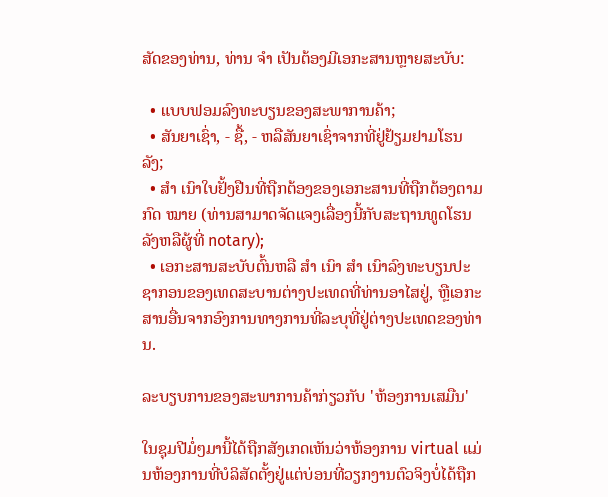ສັດຂອງທ່ານ, ທ່ານ ຈຳ ເປັນຕ້ອງມີເອກະສານຫຼາຍສະບັບ:

  • ແບບຟອມລົງທະບຽນຂອງສະພາການຄ້າ;
  • ສັນຍາເຊົ່າ, - ຊື້, - ຫລືສັນຍາເຊົ່າຈາກທີ່ຢູ່ຢ້ຽມຢາມໂຮນລັງ;
  • ສຳ ເນົາໃບຢັ້ງຢືນທີ່ຖືກຕ້ອງຂອງເອກະສານທີ່ຖືກຕ້ອງຕາມກົດ ໝາຍ (ທ່ານສາມາດຈັດແຈງເລື່ອງນີ້ກັບສະຖານທູດໂຮນລັງຫລືຜູ້ທີ່ notary);
  • ເອກະສານສະບັບຕົ້ນຫລື ສຳ ເນົາ ສຳ ເນົາລົງທະບຽນປະຊາກອນຂອງເທດສະບານຕ່າງປະເທດທີ່ທ່ານອາໄສຢູ່, ຫຼືເອກະສານອື່ນຈາກອົງການທາງການທີ່ລະບຸທີ່ຢູ່ຕ່າງປະເທດຂອງທ່ານ.

ລະບຽບການຂອງສະພາການຄ້າກ່ຽວກັບ 'ຫ້ອງການເສມືນ'

ໃນຊຸມປີມໍ່ໆມານີ້ໄດ້ຖືກສັງເກດເຫັນວ່າຫ້ອງການ virtual ແມ່ນຫ້ອງການທີ່ບໍລິສັດຕັ້ງຢູ່ແຕ່ບ່ອນທີ່ວຽກງານຕົວຈິງບໍ່ໄດ້ຖືກ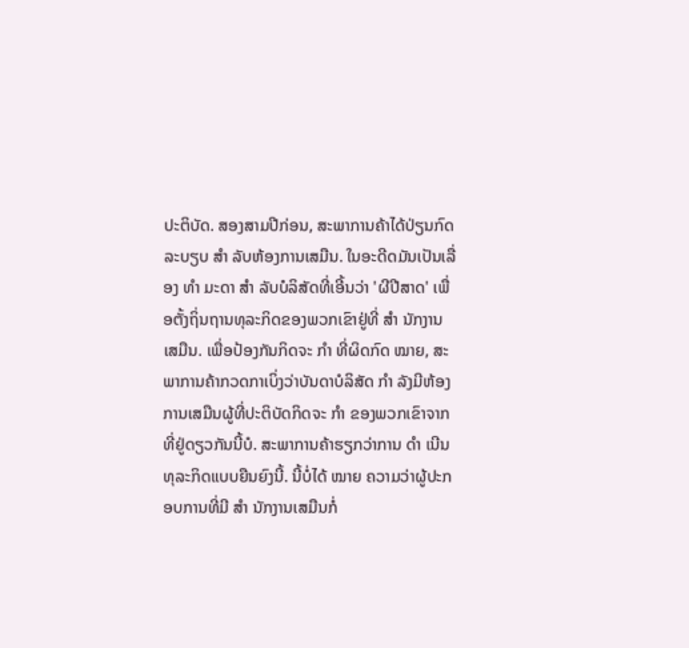ປະຕິບັດ. ສອງສາມປີກ່ອນ, ສະພາການຄ້າໄດ້ປ່ຽນກົດລະບຽບ ສຳ ລັບຫ້ອງການເສມືນ. ໃນອະດີດມັນເປັນເລື່ອງ ທຳ ມະດາ ສຳ ລັບບໍລິສັດທີ່ເອີ້ນວ່າ 'ຜີປີສາດ' ເພື່ອຕັ້ງຖິ່ນຖານທຸລະກິດຂອງພວກເຂົາຢູ່ທີ່ ສຳ ນັກງານເສມືນ. ເພື່ອປ້ອງກັນກິດຈະ ກຳ ທີ່ຜິດກົດ ໝາຍ, ສະພາການຄ້າກວດກາເບິ່ງວ່າບັນດາບໍລິສັດ ກຳ ລັງມີຫ້ອງການເສມືນຜູ້ທີ່ປະຕິບັດກິດຈະ ກຳ ຂອງພວກເຂົາຈາກທີ່ຢູ່ດຽວກັນນີ້ບໍ. ສະພາການຄ້າຮຽກວ່າການ ດຳ ເນີນທຸລະກິດແບບຍືນຍົງນີ້. ນີ້ບໍ່ໄດ້ ໝາຍ ຄວາມວ່າຜູ້ປະກອບການທີ່ມີ ສຳ ນັກງານເສມືນກໍ່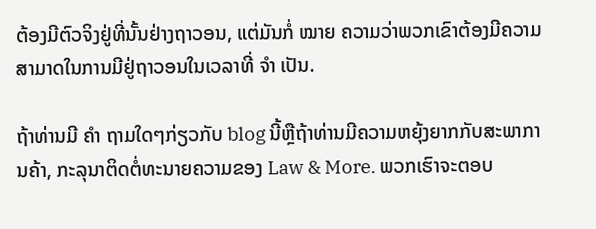ຕ້ອງມີຕົວຈິງຢູ່ທີ່ນັ້ນຢ່າງຖາວອນ, ແຕ່ມັນກໍ່ ໝາຍ ຄວາມວ່າພວກເຂົາຕ້ອງມີຄວາມສາມາດໃນການມີຢູ່ຖາວອນໃນເວລາທີ່ ຈຳ ເປັນ.

ຖ້າທ່ານມີ ຄຳ ຖາມໃດໆກ່ຽວກັບ blog ນີ້ຫຼືຖ້າທ່ານມີຄວາມຫຍຸ້ງຍາກກັບສະພາການຄ້າ, ກະລຸນາຕິດຕໍ່ທະນາຍຄວາມຂອງ Law & More. ພວກເຮົາຈະຕອບ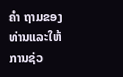ຄຳ ຖາມຂອງທ່ານແລະໃຫ້ການຊ່ວ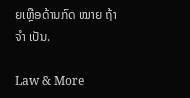ຍເຫຼືອດ້ານກົດ ໝາຍ ຖ້າ ຈຳ ເປັນ.

Law & More